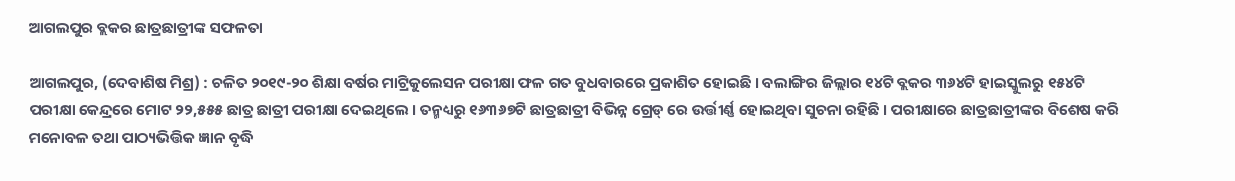ଆଗଲପୁର ବ୍ଲକର ଛାତ୍ରଛାତ୍ରୀଙ୍କ ସଫଳତା

ଆଗଲପୁର, (ଦେବାଶିଷ ମିଶ୍ର) : ଚଳିତ ୨୦୧୯-୨୦ ଶିକ୍ଷା ବର୍ଷର ମାଟ୍ରିକୁଲେସନ ପରୀକ୍ଷା ଫଳ ଗତ ବୁଧବାରରେ ପ୍ରକାଶିତ ହୋଇଛି । ବଲାଙ୍ଗିର ଜିଲ୍ଲାର ୧୪ଟି ବ୍ଲକର ୩୬୪ଟି ହାଇସ୍କୁଲରୁ ୧୫୪ଟି ପରୀକ୍ଷା କେନ୍ଦ୍ରରେ ମୋଟ ୨୨,୫୫୫ ଛାତ୍ର ଛାତ୍ରୀ ପରୀକ୍ଷା ଦେଇଥିଲେ । ତନ୍ମଧ୍ୟରୁ ୧୬୩୬୭ଟି ଛାତ୍ରଛାତ୍ରୀ ବିଭିନ୍ନ ଗ୍ରେଡ୍ ରେ ଉର୍ତ୍ତୀର୍ଣ୍ଣ ହୋଇଥିବା ସୁଚନା ରହିଛି । ପରୀକ୍ଷାରେ ଛାତ୍ରଛାତ୍ରୀଙ୍କର ବିଶେଷ କରି ମନୋବଳ ତଥା ପାଠ୍ୟଭିତ୍ତିକ ଜ୍ଞାନ ବୃଦ୍ଧି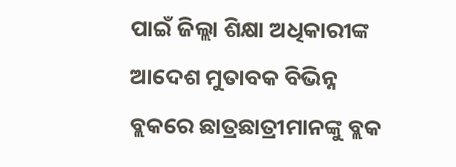ପାଇଁ ଜିଲ୍ଲା ଶିକ୍ଷା ଅଧିକାରୀଙ୍କ ଆଦେଶ ମୁତାବକ ବିଭିନ୍ନ ବ୍ଲକରେ ଛାତ୍ରଛାତ୍ରୀମାନଙ୍କୁ ବ୍ଲକ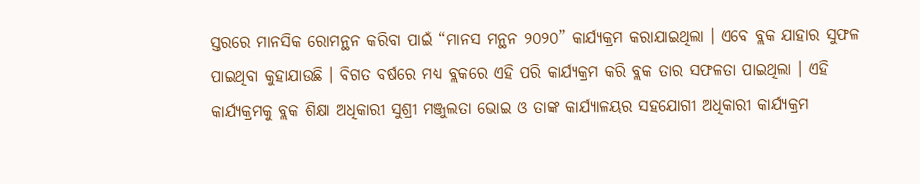ସ୍ତରରେ ମାନସିକ ରୋମନ୍ଥନ କରିବା ପାଇଁ “ମାନସ ମନ୍ଥନ ୨୦୨୦” କାର୍ଯ୍ୟକ୍ରମ କରାଯାଇଥିଲା । ଏବେ ବ୍ଲକ ଯାହାର ସୁଫଳ ପାଇଥିବା କୁହାଯାଉଛି । ବିଗତ ବର୍ଷରେ ମଧ୍ୟ ବ୍ଲକରେ ଏହି ପରି କାର୍ଯ୍ୟକ୍ରମ କରି ବ୍ଲକ ତାର ସଫଳତା ପାଇଥିଲା । ଏହି କାର୍ଯ୍ୟକ୍ରମକୁ ବ୍ଲକ ଶିକ୍ଷା ଅଧିକାରୀ ସୁଶ୍ରୀ ମଞ୍ଜୁଲତା ଭୋଇ ଓ ତାଙ୍କ କାର୍ଯ୍ୟାଳୟର ସହଯୋଗୀ ଅଧିକାରୀ କାର୍ଯ୍ୟକ୍ରମ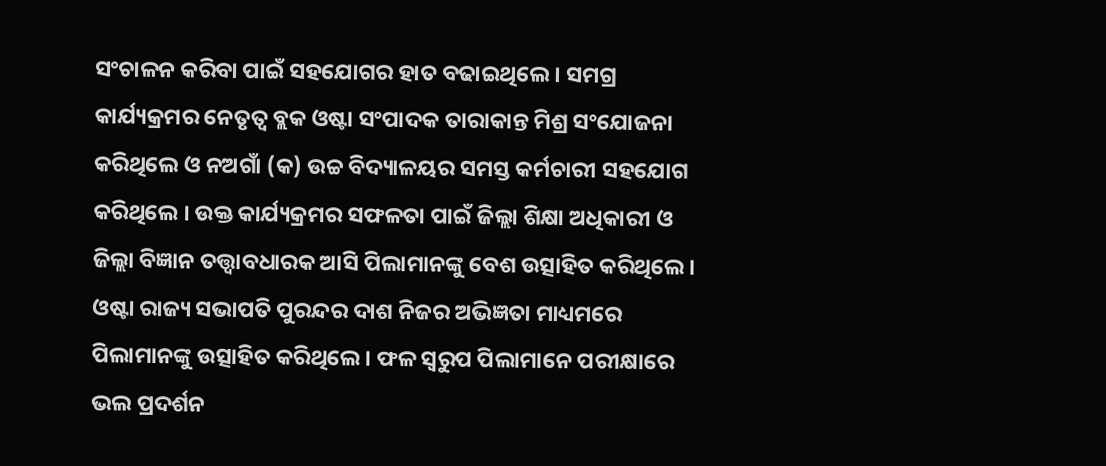ସଂଚାଳନ କରିବା ପାଇଁ ସହଯୋଗର ହାତ ବଢାଇଥିଲେ । ସମଗ୍ର କାର୍ଯ୍ୟକ୍ରମର ନେତୃତ୍ୱ ବ୍ଲକ ଓଷ୍ଟା ସଂପାଦକ ତାରାକାନ୍ତ ମିଶ୍ର ସଂଯୋଜନା କରିଥିଲେ ଓ ନଅଗାଁ (କ) ଉଚ୍ଚ ବିଦ୍ୟାଳୟର ସମସ୍ତ କର୍ମଚାରୀ ସହଯୋଗ କରିଥିଲେ । ଉକ୍ତ କାର୍ଯ୍ୟକ୍ରମର ସଫଳତା ପାଇଁ ଜିଲ୍ଲା ଶିକ୍ଷା ଅଧିକାରୀ ଓ ଜିଲ୍ଲା ବିଜ୍ଞାନ ତତ୍ତ୍ୱାବଧାରକ ଆସି ପିଲାମାନଙ୍କୁ ବେଶ ଉତ୍ସାହିତ କରିଥିଲେ । ଓଷ୍ଟା ରାଜ୍ୟ ସଭାପତି ପୁରନ୍ଦର ଦାଶ ନିଜର ଅଭିଜ୍ଞତା ମାଧ୍ୟମରେ ପିଲାମାନଙ୍କୁ ଉତ୍ସାହିତ କରିଥିଲେ । ଫଳ ସ୍ୱରୁପ ପିଲାମାନେ ପରୀକ୍ଷାରେ ଭଲ ପ୍ରଦର୍ଶନ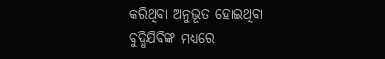କରିଥିବା ଅନୁଭୂତ ହୋଇଥିବା ବୁଦ୍ଧିଯିବିଙ୍କ ମଧ୍ୟରେ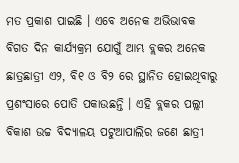ମତ ପ୍ରକାଶ ପାଇଛି । ଏବେ ଅନେକ ଅଭିଭାବକ ବିଗତ ଦିନ କାର୍ଯ୍ୟକ୍ରମ ଯୋଗୁଁ ଆମ୍ଭ ବ୍ଲକର ଅନେକ ଛାତ୍ରଛାତ୍ରୀ ଏ୨, ବି୧ ଓ ବି୨ ରେ ସ୍ଥାନିତ ହୋଇଥିବାରୁ ପ୍ରଶଂସାରେ ପୋତି ପକାଉଛନ୍ତି । ଏହି ବ୍ଲକର ପଲ୍ଲୀ ବିକାଶ ଉଚ୍ଚ ବିଦ୍ୟାଳୟ ପଟୁଆପାଲିର ଜଣେ ଛାତ୍ରୀ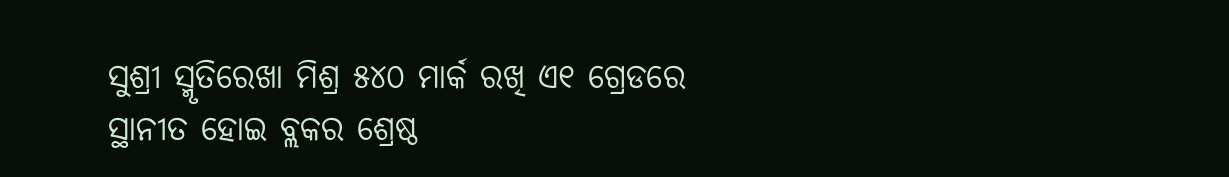ସୁଶ୍ରୀ ସ୍ମୃତିରେଖା ମିଶ୍ର ୫୪୦ ମାର୍କ ରଖି ଏ୧ ଗ୍ରେଡରେ ସ୍ଥାନୀତ ହୋଇ ବ୍ଲକର ଶ୍ରେଷ୍ଠ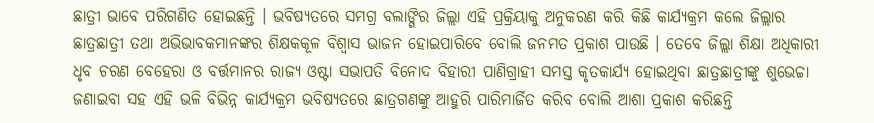ଛାତ୍ରୀ ଭାବେ ପରିଗଣିତ ହୋଇଛନ୍ତି । ଭବିଷ୍ୟତରେ ସମଗ୍ର ବଲାଙ୍ଗିର ଜିଲ୍ଲା ଏହି ପ୍ରକ୍ରିୟାକୁ ଅନୁକରଣ କରି କିଛି କାର୍ଯ୍ୟକ୍ରମ କଲେ ଜିଲ୍ଲାର ଛାତ୍ରଛାତ୍ରୀ ତଥା ଅଭିଭାବକମାନଙ୍କର ଶିକ୍ଷକକୂଳ ବିଶ୍ୱାସ ଭାଜନ ହୋଇପାରିବେ ବୋଲି ଜନମତ ପ୍ରକାଶ ପାଉଛି । ତେବେ ଜିଲ୍ଲା ଶିକ୍ଷା ଅଧିକାରୀ ଧୃବ ଚରଣ ବେହେରା ଓ ବର୍ତ୍ତମାନର ରାଜ୍ୟ ଓଷ୍ଟା ସଭାପତି ବିନୋଦ ବିହାରୀ ପାଣିଗ୍ରାହୀ ସମସ୍ତ କୃତକାର୍ଯ୍ୟ ହୋଇଥିବା ଛାତ୍ରଛାତ୍ରୀଙ୍କୁ ଶୁଭେଚ୍ଚା ଜଣାଇବା ସହ ଏହି ଭଳି ବିଭିନ୍ନ କାର୍ଯ୍ୟକ୍ରମ ଭବିଷ୍ୟତରେ ଛାତ୍ରଗଣଙ୍କୁ ଆହୁରି ପାରିମାର୍ଜିତ କରିବ ବୋଲି ଆଶା ପ୍ରକାଶ କରିଛନ୍ତି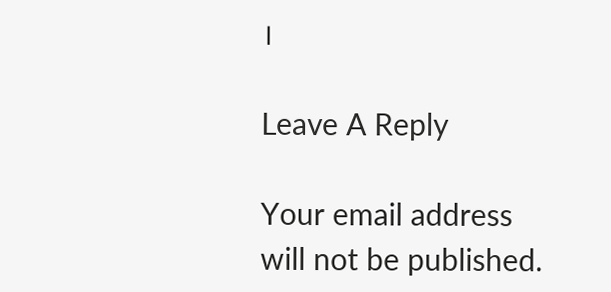।

Leave A Reply

Your email address will not be published.